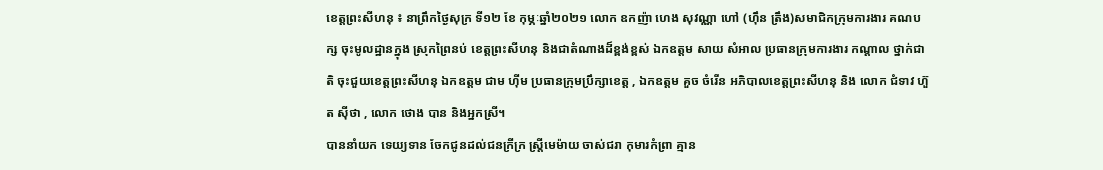ខេត្តព្រះសីហនុ ៖ នាព្រឹកថ្ងៃសុក្រ ទី១២ ខែ កុម្ភៈឆ្នាំ២០២១ លោក ឧកញ៉ា ហេង សុវណ្ណា ហៅ (ហ៊ឹន ត្រឹង)សមាជិកក្រុមការងារ គណបក្ស ចុះមូលដ្ឋានក្នុង ស្រុកព្រៃនប់ ខេត្តព្រះសីហនុ និងជាតំណាងដ៏ខ្ពង់ខ្ពស់ ឯកឧត្តម សាយ សំអាល ប្រធានក្រុមការងារ កណ្ដាល ថ្នាក់ជាតិ ចុះជួយខេត្តព្រះសីហនុ ឯកឧត្តម ជាម ហ៊ីម ប្រធានក្រុមប្រឹក្សាខេត្ត , ឯកឧត្តម គួច ចំរើន អភិបាលខេត្តព្រះសីហនុ និង លោក ជំទាវ ហ៊ួត ស៊ីថា , លោក ថោង បាន និងអ្នកស្រី។
បាននាំយក ទេយ្យទាន ចែកជូនដល់ជនក្រីក្រ ស្ត្រីមេម៉ាយ ចាស់ជរា កុមារកំព្រា គ្មាន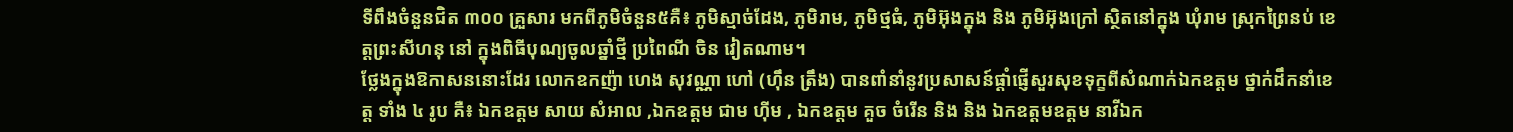ទីពឹងចំនួនជិត ៣០០ គ្រួសារ មកពីភូមិចំនួន៥គឺ៖ ភូមិស្មាច់ដែង, ភូមិរាម, ភូមិថ្មធំ, ភូមិអ៊ុងក្នុង និង ភូមិអ៊ុងក្រៅ ស្ថិតនៅក្នុង ឃុំរាម ស្រុកព្រៃនប់ ខេត្តព្រះសីហនុ នៅ ក្នុងពិធីបុណ្យចូលឆ្នាំថ្មី ប្រពៃណី ចិន វៀតណាម។
ថ្លែងក្នុងឱកាសននោះដែរ លោកឧកញ៉ា ហេង សុវណ្ណា ហៅ (ហ៊ឹន ត្រឹង) បានពាំនាំនូវប្រសាសន៍ផ្ដាំផ្ញើសួរសុខទុក្ខពីសំណាក់ឯកឧត្តម ថ្នាក់ដឹកនាំខេត្ត ទាំង ៤ រូប គឺ៖ ឯកឧត្តម សាយ សំអាល ,ឯកឧត្តម ជាម ហ៊ីម , ឯកឧត្តម គួច ចំរើន និង និង ឯកឧត្តមឧត្តម នាវីឯក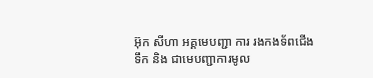អ៊ុក សីហា អគ្គមេបញ្ជា ការ រងកងទ័ពជើងទឹក និង ជាមេបញ្ជាការមូល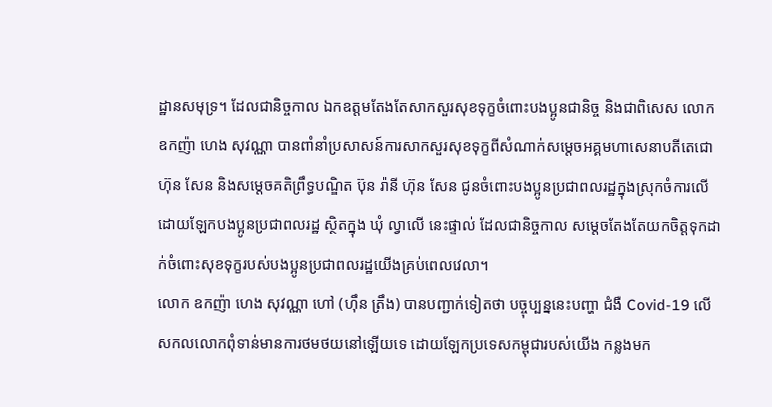ដ្ឋានសមុទ្រ។ ដែលជានិច្ចកាល ឯកឧត្តមតែងតែសាកសួរសុខទុក្ខចំពោះបងប្អូនជានិច្ច និងជាពិសេស លោក ឧកញ៉ា ហេង សុវណ្ណា បានពាំនាំប្រសាសន៍ការសាកសួរសុខទុក្ខពីសំណាក់សម្ដេចអគ្គមហាសេនាបតីតេជោ ហ៊ុន សែន និងសម្ដេចគតិព្រឹទ្ធបណ្ឌិត ប៊ុន រ៉ានី ហ៊ុន សែន ជូនចំពោះបងប្អូនប្រជាពលរដ្ឋក្នុងស្រុកចំការលើ ដោយឡែកបងប្អូនប្រជាពលរដ្ឋ ស្ថិតក្នុង ឃុំ ល្វាលើ នេះផ្ទាល់ ដែលជានិច្ចកាល សម្តេចតែងតែយកចិត្តទុកដាក់ចំពោះសុខទុក្ខរបស់បងប្អូនប្រជាពលរដ្ឋយើងគ្រប់ពេលវេលា។
លោក ឧកញ៉ា ហេង សុវណ្ណា ហៅ (ហ៊ឹន ត្រឹង) បានបញ្ជាក់ទៀតថា បច្ចុប្បន្ននេះបញ្ហា ជំងឺ Covid-19 លើសកលលោកពុំទាន់មានការថមថយនៅឡើយទេ ដោយឡែកប្រទេសកម្ពុជារបស់យើង កន្លងមក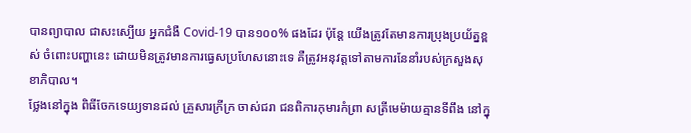បានព្យាបាល ជាសះស្បើយ អ្នកជំងឺ Covid-19 បាន១០០% ផងដែរ ប៉ុន្តែ យើងត្រូវតែមានការប្រុងប្រយ័ត្នខ្ពស់ ចំពោះបញ្ហានេះ ដោយមិនត្រូវមានការធ្វេសប្រហែសនោះទេ គឺត្រូវអនុវត្តទៅតាមការនែនាំរបស់ក្រសួងសុខាភិបាល។
ថ្លែងនៅក្នុង ពិធីចែកទេយ្យទានដល់ គ្រួសារក្រីក្រ ចាស់ជរា ជនពិការកុមារកំព្រា សត្រីមេម៉ាយគ្មានទីពឹង នៅក្នុ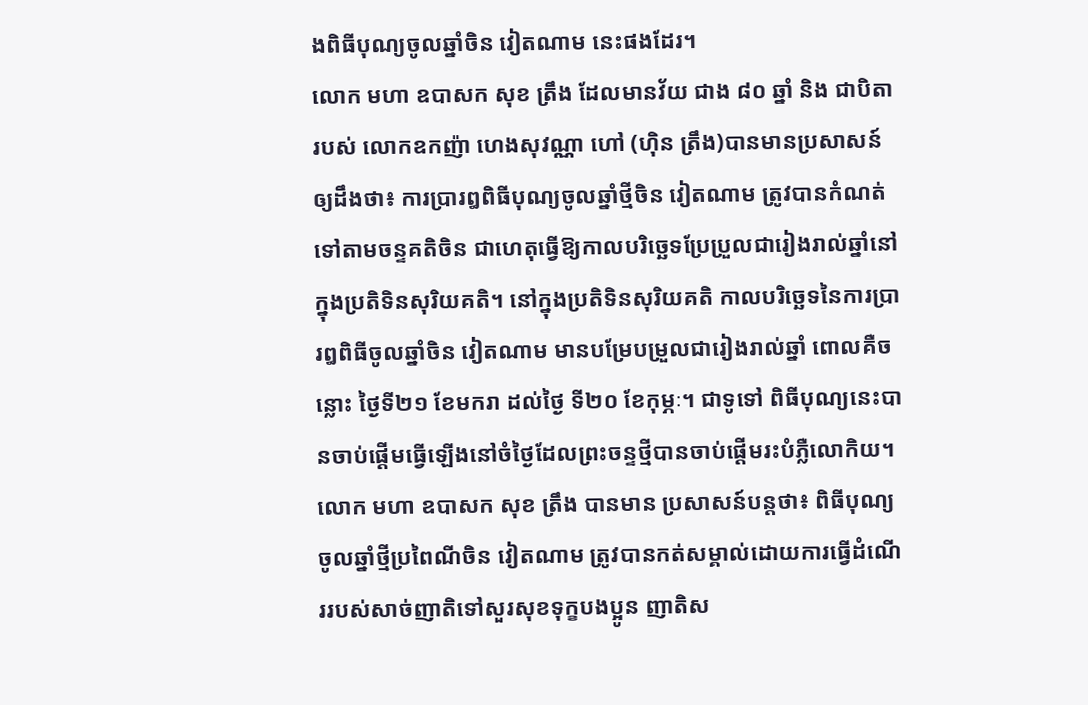ងពិធីបុណ្យចូលឆ្នាំចិន វៀតណាម នេះផងដែរ។
លោក មហា ឧបាសក សុខ ត្រឹង ដែលមានវ័យ ជាង ៨០ ឆ្នាំ និង ជាបិតា របស់ លោកឧកញ៉ា ហេងសុវណ្ណា ហៅ (ហ៊ិន ត្រឹង)បានមានប្រសាសន៍ឲ្យដឹងថា៖ ការប្រារឰពិធីបុណ្យចូលឆ្នាំថ្មីចិន វៀតណាម ត្រូវបានកំណត់ទៅតាមចន្ទគតិចិន ជាហេតុធ្វើឱ្យកាលបរិច្ឆេទប្រែប្រួលជារៀងរាល់ឆ្នាំនៅក្នុងប្រតិទិនសុរិយគតិ។ នៅក្នុងប្រតិទិនសុរិយគតិ កាលបរិច្ឆេទនៃការប្រារឰពិធីចូលឆ្នាំចិន វៀតណាម មានបម្រែបម្រួលជារៀងរាល់ឆ្នាំ ពោលគឺចន្លោះ ថ្ងៃទី២១ ខែមករា ដល់ថ្ងៃ ទី២០ ខែកុម្ភៈ។ ជាទូទៅ ពិធីបុណ្យនេះបានចាប់ផ្ដើមធ្វើឡើងនៅចំថ្ងៃដែលព្រះចន្ទថ្មីបានចាប់ផ្ដើមរះបំភ្លឺលោកិយ។
លោក មហា ឧបាសក សុខ ត្រឹង បានមាន ប្រសាសន៍បន្តថា៖ ពិធីបុណ្យចូលឆ្នាំថ្មីប្រពៃណីចិន វៀតណាម ត្រូវបានកត់សម្គាល់ដោយការធ្វើដំណើររបស់សាច់ញាតិទៅសួរសុខទុក្ខបងប្អូន ញាតិស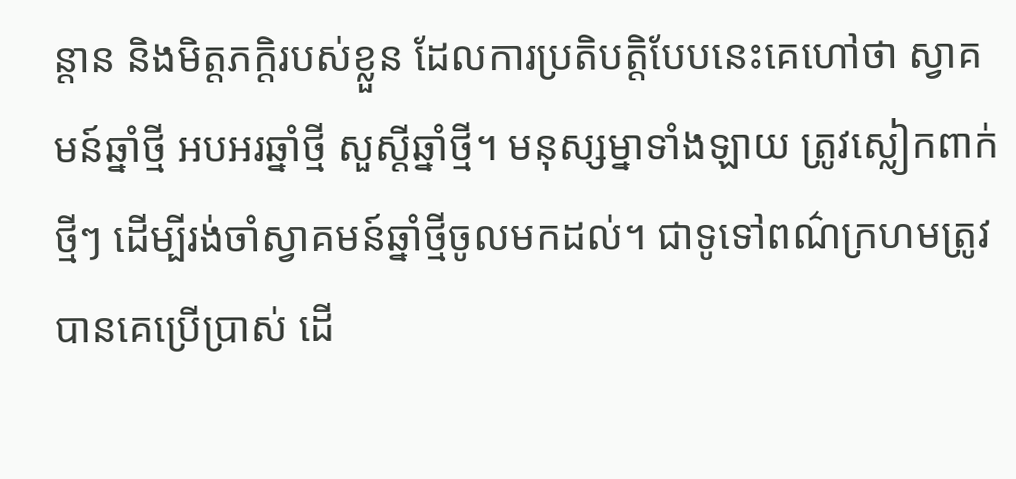ន្ដាន និងមិត្ដភក្ដិរបស់ខ្លួន ដែលការប្រតិបត្ដិបែបនេះគេហៅថា ស្វាគមន៍ឆ្នាំថ្មី អបអរឆ្នាំថ្មី សួស្ដីឆ្នាំថ្មី។ មនុស្សម្នាទាំងឡាយ ត្រូវស្លៀកពាក់ថ្មីៗ ដើម្បីរង់ចាំស្វាគមន៍ឆ្នាំថ្មីចូលមកដល់។ ជាទូទៅពណ៌ក្រហមត្រូវបានគេប្រើប្រាស់ ដើ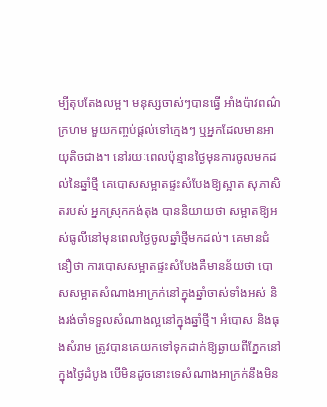ម្បីតុបតែងលម្អ។ មនុស្សចាស់ៗបានធ្វើ អាំងប៉ាវពណ៌ក្រហម មួយកញ្ចប់ផ្ដល់ទៅក្មេងៗ ឬអ្នកដែលមានអាយុតិចជាង។ នៅរយៈពេលប៉ុន្មានថ្ងៃមុនការចូលមកដល់នៃឆ្នាំថ្មី គេបោសសម្អាតផ្ទះសំបែងឱ្យស្អាត សុភាសិតរបស់ អ្នកស្រុកកង់តុង បាននិយាយថា សម្អាតឱ្យអស់ធូលីនៅមុនពេលថ្ងៃចូលឆ្នាំថ្មីមកដល់។ គេមានជំនឿថា ការបោសសម្អាតផ្ទះសំបែងគឺមានន័យថា បោសសម្អាតសំណាងអាក្រក់នៅក្នុងឆ្នាំចាស់ទាំងអស់ និងរង់ចាំទទួលសំណាងល្អនៅក្នុងឆ្នាំថ្មី។ អំបោស និងធុងសំរាម ត្រូវបានគេយកទៅទុកដាក់ឱ្យឆ្ងាយពីភ្នែកនៅក្នុងថ្ងៃដំបូង បើមិនដូចនោះទេសំណាងអាក្រក់នឹងមិន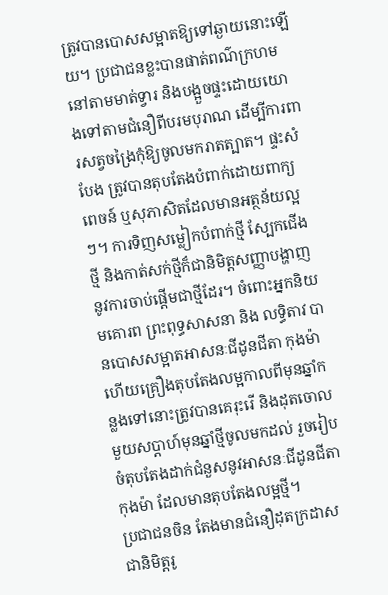ត្រូវបានបោសសម្អាតឱ្យទៅឆ្ងាយនោះឡើយ។ ប្រជាជនខ្លះបានផាត់ពណ៌ក្រហមនៅតាមមាត់ទ្វារ និងបង្អួចផ្ទះដោយយោងទៅតាមជំនឿពីបរមបុរាណ ដើម្បីការពារសត្វចង្រៃកុំឱ្យចូលមករាតត្បាត។ ផ្ទះសំបែង ត្រូវបានតុបតែងបំពាក់ដោយពាក្យពេចន៍ ឬសុភាសិតដែលមានអត្ថន័យល្អៗ។ ការទិញសម្លៀកបំពាក់ថ្មី ស្បែកជើងថ្មី និងកាត់សក់ថ្មីក៏ជានិមិត្ដសញ្ញាបង្ហាញនូវការចាប់ផ្ដើមជាថ្មីដែរ។ ចំពោះអ្នកនិយមគោរព ព្រះពុទ្ធសាសនា និង លទ្ធិតាវ បានបោសសម្អាតអាសនៈជីដូនជីតា កុងម៉ា ហើយគ្រឿងតុបតែងលម្អកាលពីមុនឆ្នាំកន្លងទៅនោះត្រូវបានគេរុះរើ និងដុតចោលមួយសប្ដាហ៍មុនឆ្នាំថ្មីចូលមកដល់ រួចរៀបចំតុបតែងដាក់ជំនួសនូវអាសនៈជីដូនជីតា កុងម៉ា ដែលមានតុបតែងលម្អថ្មី។
ប្រជាជនចិន តែងមានជំនឿដុតក្រដាសជានិមិត្ដរូ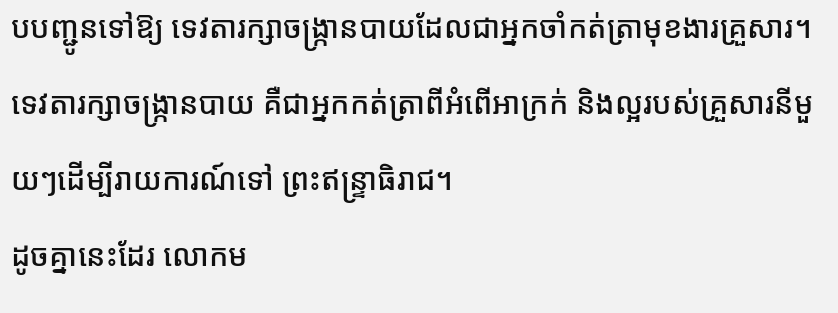បបញ្ជូនទៅឱ្យ ទេវតារក្សាចង្ក្រានបាយដែលជាអ្នកចាំកត់ត្រាមុខងារគ្រួសារ។ ទេវតារក្សាចង្ក្រានបាយ គឺជាអ្នកកត់ត្រាពីអំពើអាក្រក់ និងល្អរបស់គ្រួសារនីមួយៗដើម្បីរាយការណ៍ទៅ ព្រះឥន្ទ្រាធិរាជ។
ដូចគ្នានេះដែរ លោកម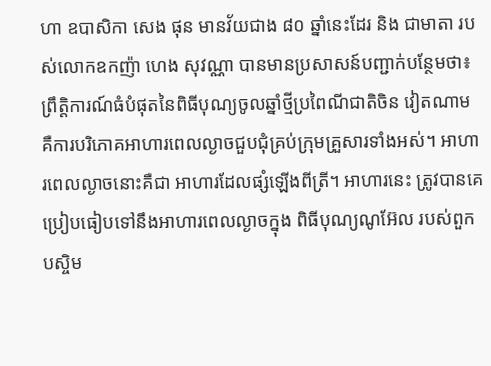ហា ឧបាសិកា សេង ផុន មានវ័យជាង ៨០ ឆ្នាំនេះដែរ និង ជាមាតា របស់លោកឧកញ៉ា ហេង សុវណ្ណា បានមានប្រសាសន៍បញ្ជាក់បន្ថែមថា៖ព្រឹត្ដិការណ៍ធំបំផុតនៃពិធីបុណ្យចូលឆ្នាំថ្មីប្រពៃណីជាតិចិន វៀតណាម គឺការបរិភោគអាហារពេលល្ងាចជួបជុំគ្រប់ក្រុមគ្រួសារទាំងអស់។ អាហារពេលល្ងាចនោះគឺជា អាហារដែលផ្សំឡើងពីត្រី។ អាហារនេះ ត្រូវបានគេប្រៀបធៀបទៅនឹងអាហារពេលល្ងាចក្នុង ពិធីបុណ្យណូអ៊ែល របស់ពួកបស្ចិម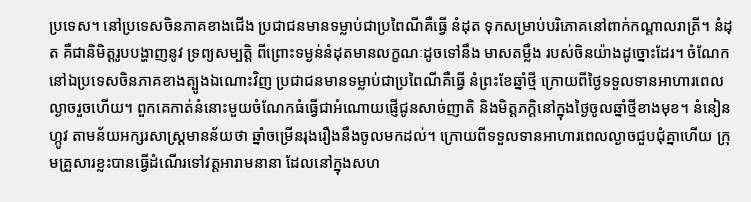ប្រទេស។ នៅប្រទេសចិនភាគខាងជើង ប្រជាជនមានទម្លាប់ជាប្រពៃណីគឺធ្វើ នំដុត ទុកសម្រាប់បរិភោគនៅពាក់កណ្ដាលរាត្រី។ នំដុត គឺជានិមិត្ដរូបបង្ហាញនូវ ទ្រព្យសម្បត្ដិ ពីព្រោះទម្ងន់នំដុតមានលក្ខណៈដូចទៅនឹង មាសតម្លឹង របស់ចិនយ៉ាងដូច្នោះដែរ។ ចំណែកនៅឯប្រទេសចិនភាគខាងត្បូងឯណោះវិញ ប្រជាជនមានទម្លាប់ជាប្រពៃណីគឺធ្វើ នំព្រះខែឆ្នាំថ្មី ក្រោយពីថ្ងៃទទួលទានអាហារពេលល្ងាចរួចហើយ។ ពួកគេកាត់នំនោះមួយចំណែកធំធ្វើជាអំណោយផ្ញើជូនសាច់ញាតិ និងមិត្ដភក្ដិនៅក្នុងថ្ងៃចូលឆ្នាំថ្មីខាងមុខ។ នំនៀនហ្កូវ តាមន័យអក្សរសាស្ដ្រមានន័យថា ឆ្នាំចម្រើនរុងរឿងនឹងចូលមកដល់។ ក្រោយពីទទួលទានអាហារពេលល្ងាចជួបជុំគ្នាហើយ ក្រុមគ្រួសារខ្លះបានធ្វើដំណើរទៅវត្ដអារាមនានា ដែលនៅក្នុងសហ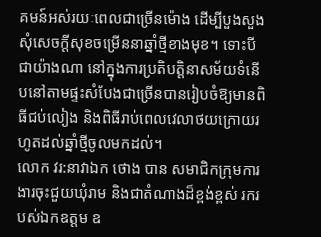គមន៍អស់រយៈពេលជាច្រើនម៉ោង ដើម្បីបួងសួងសុំសេចក្ដីសុខចម្រើននាឆ្នាំថ្មីខាងមុខ។ ទោះបីជាយ៉ាងណា នៅក្នុងការប្រតិបត្ដិនាសម័យទំនើបនៅតាមផ្ទះសំបែងជាច្រើនបានរៀបចំឱ្យមានពិធីជប់លៀង និងពិធីរាប់ពេលវេលាថយក្រោយរហូតដល់ឆ្នាំថ្មីចូលមកដល់។
លោក វរ:នាវាឯក ថោង បាន សមាជិកក្រុមការងារចុះជួយឃុំរាម និងជាតំណាងដ៏ខ្ពង់ខ្ពស់ រករបស់ឯកឧត្តម ឧ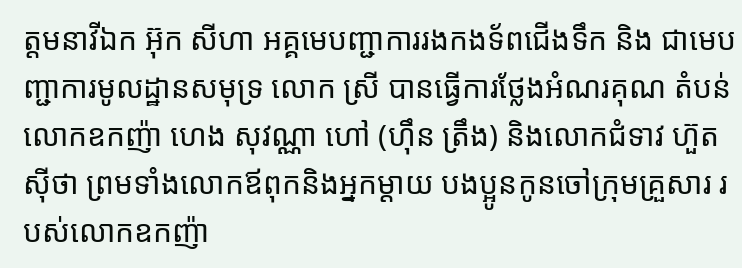ត្តមនាវីឯក អ៊ុក សីហា អគ្គមេបញ្ជាការរងកងទ័ពជើងទឹក និង ជាមេបញ្ជាការមូលដ្ឋានសមុទ្រ លោក ស្រី បានធ្វើការថ្លែងអំណរគុណ តំបន់លោកឧកញ៉ា ហេង សុវណ្ណា ហៅ (ហ៊ឹន ត្រឹង) និងលោកជំទាវ ហ៊ួត ស៊ីថា ព្រមទាំងលោកឪពុកនិងអ្នកម្ដាយ បងប្អូនកូនចៅក្រុមគ្រួសារ របស់លោកឧកញ៉ា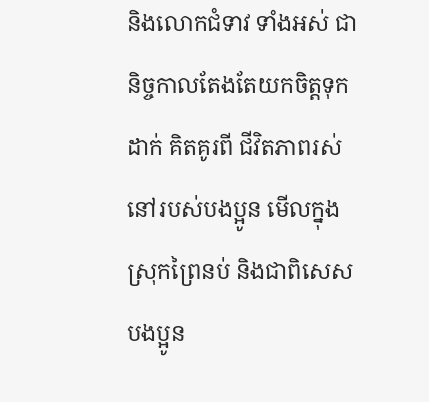និងលោកជំទាវ ទាំងអស់ ជានិច្ចកាលតែងតែយកចិត្តទុកដាក់ គិតគូរពី ជីវិតភាពរស់នៅរបស់បងប្អូន មើលក្នុងស្រុកព្រៃនប់ និងជាពិសេស បងប្អូន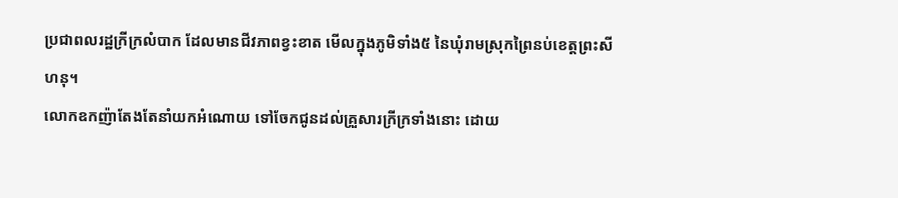ប្រជាពលរដ្ឋក្រីក្រលំបាក ដែលមានជីវភាពខ្វះខាត មើលក្នុងភូមិទាំង៥ នៃឃុំរាមស្រុកព្រៃនប់ខេត្តព្រះសីហនុ។
លោកឧកញ៉ាតែងតែនាំយកអំណោយ ទៅចែកជូនដល់គ្រួសារក្រីក្រទាំងនោះ ដោយ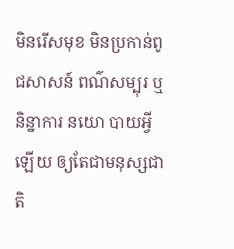មិនរើសមុខ មិនប្រកាន់ពូជសាសន៍ ពណ៌សម្បុរ ឬនិន្នាការ នយោ បាយអ្វីឡើយ ឲ្យតែជាមនុស្សជាតិ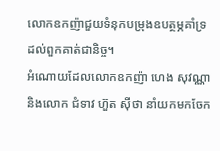លោកឧកញ៉ាជួយទំនុកបម្រុងឧបត្ថម្ភគាំទ្រដល់ពួកគាត់ជានិច្ច។
អំណោយដែលលោកឧកញ៉ា ហេង សុវណ្ណា និងលោក ជំទាវ ហ៊ួត ស៊ីថា នាំយកមកចែក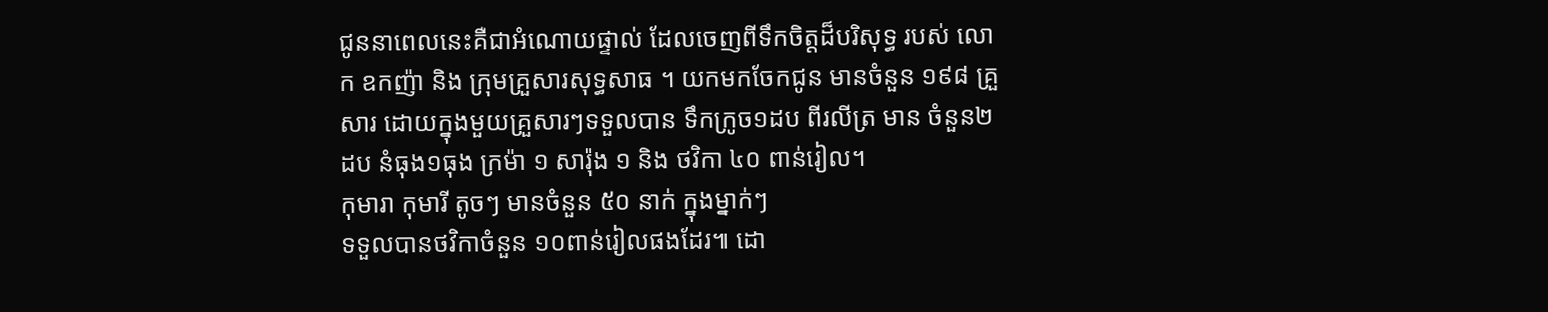ជូននាពេលនេះគឺជាអំណោយផ្ទាល់ ដែលចេញពីទឹកចិត្តដ៏បរិសុទ្ធ របស់ លោក ឧកញ៉ា និង ក្រុមគ្រួសារសុទ្ធសាធ ។ យកមកចែកជូន មានចំនួន ១៩៨ គ្រួសារ ដោយក្នុងមួយគ្រួសារៗទទួលបាន ទឹកក្រូច១ដប ពីរលីត្រ មាន ចំនួន២ដប នំធុង១ធុង ក្រម៉ា ១ សារ៉ុង ១ និង ថវិកា ៤០ ពាន់រៀល។
កុមារា កុមារី តូចៗ មានចំនួន ៥០ នាក់ ក្នុងម្នាក់ៗ
ទទួលបានថវិកាចំនួន ១០ពាន់រៀលផងដែរ៕ ដោ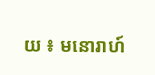យ ៖ មនោរាហ៍